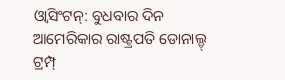ଓ୍ଵାସିଂଟନ୍: ବୁଧବାର ଦିନ ଆମେରିକାର ରାଷ୍ଟ୍ରପତି ଡୋନାଲ୍ଡ୍ ଟ୍ରମ୍ପ୍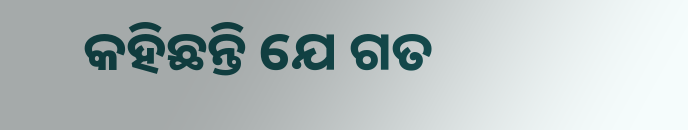କହିଛନ୍ତି ଯେ ଗତ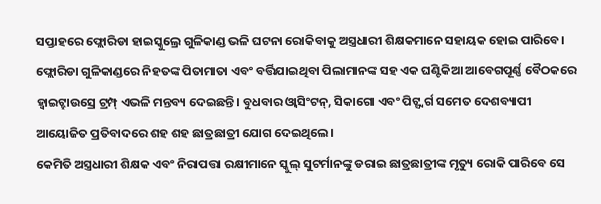ସପ୍ତାହରେ ଫ୍ଲୋରିଡା ହାଇସ୍କୁଲ୍ରେ ଗୁଳିକାଣ୍ଡ ଭଳି ଘଟନା ରୋକିବାକୁ ଅସ୍ତ୍ରଧାରୀ ଶିକ୍ଷକମାନେ ସହାୟକ ହୋଇ ପାରିବେ।
ଫ୍ଲୋରିଡା ଗୁଳିକାଣ୍ଡରେ ନିହତଙ୍କ ପିତାମାତା ଏବଂ ବର୍ତ୍ତିଯାଇଥିବା ପିଲାମାନଙ୍କ ସହ ଏକ ଘଣ୍ଟିକିଆ ଆବେଗପୂର୍ଣ୍ଣ ବୈଠକରେ ହ୍ଵାଇଟ୍ହାଉସ୍ରେ ଟ୍ରମ୍ପ୍ ଏଭଳି ମନ୍ତବ୍ୟ ଦେଇଛନ୍ତି। ବୁଧବାର ଓ୍ଵାସିଂଟନ୍, ସିକାଗୋ ଏବଂ ପିଟ୍ସ୍ବର୍ଗ ସମେତ ଦେଶବ୍ୟାପୀ ଆୟୋଜିତ ପ୍ରତିବାଦରେ ଶହ ଶହ ଛାତ୍ରଛାତ୍ରୀ ଯୋଗ ଦେଇଥିଲେ।
କେମିତି ଅସ୍ତ୍ରଧାରୀ ଶିକ୍ଷକ ଏବଂ ନିରାପତ୍ତା ରକ୍ଷୀମାନେ ସ୍କୁଲ୍ ସୁଟର୍ମାନଙ୍କୁ ଡରାଇ ଛାତ୍ରଛାତ୍ରୀଙ୍କ ମୃତ୍ୟୁ ରୋକି ପାରିବେ ସେ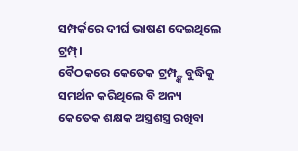ସମ୍ପର୍କରେ ଦୀର୍ଘ ଭାଷଣ ଦେଇଥିଲେ ଟ୍ରମ୍ପ୍।
ବୈଠକରେ କେତେକ ଟ୍ରମ୍ପ୍ଙ୍କ ବୁଦ୍ଧିକୁ ସମର୍ଥନ କରିଥିଲେ ବି ଅନ୍ୟ କେତେକ ଶକ୍ଷକ ଅସ୍ତ୍ରଶସ୍ତ୍ର ରଖିବା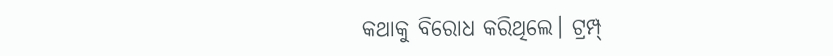କଥାକୁ ବିରୋଧ କରିଥିଲେ। ଟ୍ରମ୍ପ୍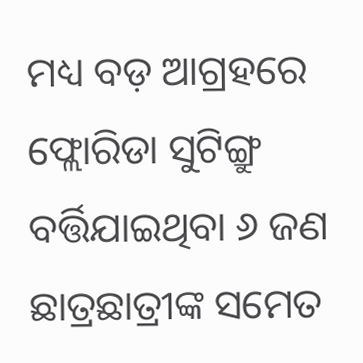ମଧ୍ୟ ବଡ଼ ଆଗ୍ରହରେ ଫ୍ଲୋରିଡା ସୁଟିଙ୍ଗ୍ରୁ ବର୍ତ୍ତିଯାଇଥିବା ୬ ଜଣ ଛାତ୍ରଛାତ୍ରୀଙ୍କ ସମେତ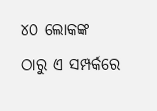୪୦ ଲୋକଙ୍କ ଠାରୁ ଏ ସମ୍ପର୍କରେ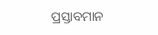ପ୍ରସ୍ତାବମାନ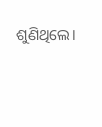ଶୁଣିଥିଲେ।